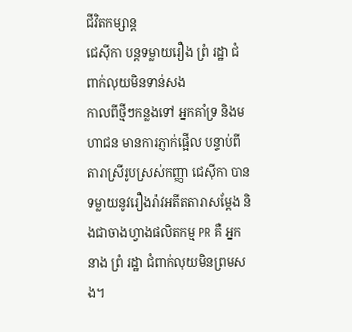ជីវិតកម្សាន្ដ
ជេស៊ីកា បន្តទម្លាយរឿង ព្រំ រដ្ឋា ជំពាក់លុយមិនទាន់សង
កាលពីថ្មីៗកន្លងទៅ អ្នកគាំទ្រ និងមហាជន មានការភ្ញាក់ផ្អើល បន្ទាប់ពីតារាស្រីរូបស្រស់កញ្ញា ជេស៊ីកា បានទម្លាយនូវរឿងរ៉ាវអតីតតារាសម្ដែង និងជាចាងហ្វាងផលិតកម្ម PR គឺ អ្នកនាង ព្រំ រដ្ឋា ជំពាក់លុយមិនព្រមសង។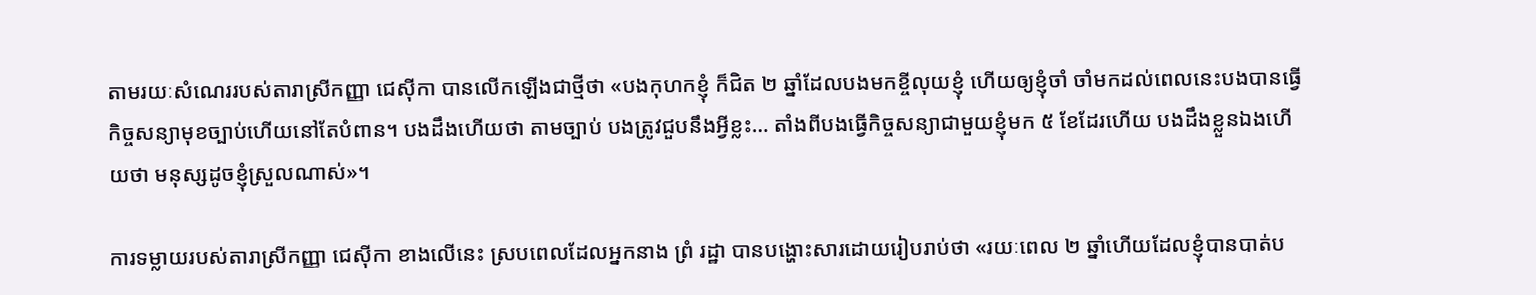តាមរយៈសំណេររបស់តារាស្រីកញ្ញា ជេស៊ីកា បានលើកឡើងជាថ្មីថា «បងកុហកខ្ញុំ ក៏ជិត ២ ឆ្នាំដែលបងមកខ្ចីលុយខ្ញុំ ហើយឲ្យខ្ញុំចាំ ចាំមកដល់ពេលនេះបងបានធ្វើកិច្ចសន្យាមុខច្បាប់ហើយនៅតែបំពាន។ បងដឹងហើយថា តាមច្បាប់ បងត្រូវជួបនឹងអ្វីខ្លះ… តាំងពីបងធ្វើកិច្ចសន្យាជាមួយខ្ញុំមក ៥ ខែដែរហើយ បងដឹងខ្លួនឯងហើយថា មនុស្សដូចខ្ញុំស្រួលណាស់»។

ការទម្លាយរបស់តារាស្រីកញ្ញា ជេស៊ីកា ខាងលើនេះ ស្របពេលដែលអ្នកនាង ព្រំ រដ្ឋា បានបង្ហោះសារដោយរៀបរាប់ថា «រយៈពេល ២ ឆ្នាំហើយដែលខ្ញុំបានបាត់ប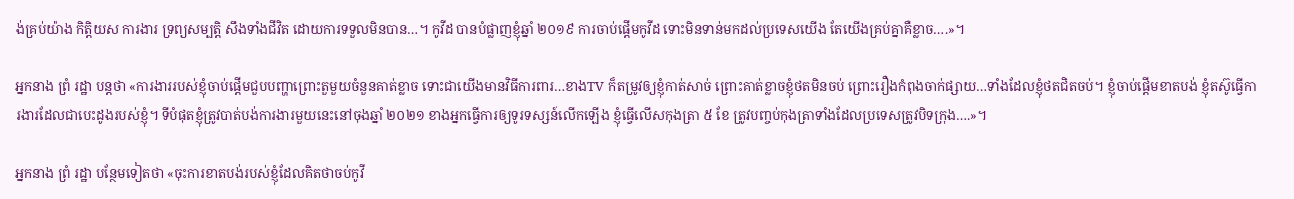ង់គ្រប់យ៉ាង កិត្តិយស ការងារ ទ្រព្យសម្បត្តិ សឹងទាំងជីវិត ដោយការទទួលមិនបាន…។ កូវីដ បានបំផ្លាញខ្ញុំឆ្នាំ ២០១៩ ការចាប់ផ្ដើមកូវីដ ទោះមិនទាន់មកដល់ប្រទេសយើង តែយើងគ្រប់គ្នាគឺខ្លាច….»។

អ្នកនាង ព្រំ រដ្ឋា បន្តថា «ការងាររបស់ខ្ញុំចាប់ផ្ដើមជួបបញ្ហាព្រោះតួមួយចំនួនគាត់ខ្លាច ទោះជាយើងមានវិធីការពារ…ខាងTV ក៏តម្រូវឲ្យខ្ញុំកាត់សាច់ ព្រោះគាត់ខ្លាចខ្ញុំថតមិនចប់ ព្រោះរឿងកំពុងចាក់ផ្សាយ…ទាំងដែលខ្ញុំថតជិតចប់។ ខ្ញុំចាប់ផ្ដើមខាតបង់ ខ្ញុំតស៊ូធ្វើការងារដែលជាបេះដូងរបស់ខ្ញុំ។ ទីបំផុតខ្ញុំត្រូវបាត់បង់ការងារមួយនេះនៅចុងឆ្នាំ ២០២១ ខាងអ្នកធ្វើការឲ្យទូរទស្សន៍លើកឡើង ខ្ញុំធ្វើលើសកុងត្រា ៥ ខែ ត្រូវបញ្ចប់កុងត្រាទាំងដែលប្រទេសត្រូវបិទក្រុង….»។

អ្នកនាង ព្រំ រដ្ឋា បន្ថែមទៀតថា «ចុះការខាតបង់របស់ខ្ញុំដែលគិតថាចប់កូវី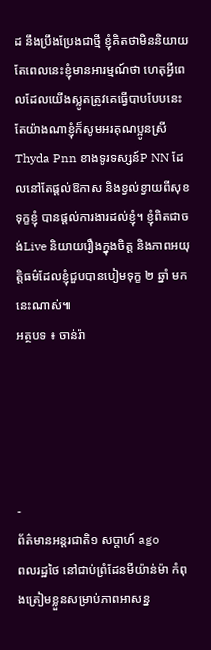ដ នឹងប្រឹងប្រែងជាថ្មី ខ្ញុំគិតថាមិននិយាយ តែពេលនេះខ្ញុំមានអារម្មណ៍ថា ហេតុអ្វីពេលដែលយើងស្លូតត្រូវគេធ្វើបាបបែបនេះ តែយ៉ាងណាខ្ញុំក៏សូមអរគុណប្អូនស្រីThyda Pnn ខាងទូរទស្សន៍P NN ដែលនៅតែផ្ដល់ឱកាស និងខ្វល់ខ្វាយពីសុខទុក្ខខ្ញុំ បានផ្ដល់ការងារដល់ខ្ញុំ។ ខ្ញុំពិតជាចង់Live និយាយរឿងក្នុងចិត្ត និងភាពអយុត្តិធម៌ដែលខ្ញុំជួបបានបៀមទុក្ខ ២ ឆ្នាំ មកនេះណាស់៕
អត្ថបទ ៖ ចាន់រ៉ា





-
ព័ត៌មានអន្ដរជាតិ១ សប្តាហ៍ ago
ពលរដ្ឋថៃ នៅជាប់ព្រំដែនមីយ៉ាន់ម៉ា កំពុងត្រៀមខ្លួនសម្រាប់ភាពអាសន្ន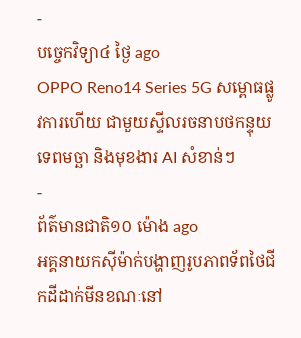-
បច្ចេកវិទ្យា៤ ថ្ងៃ ago
OPPO Reno14 Series 5G សម្ពោធផ្លូវការហើយ ជាមួយស្ទីលរចនាបថកន្ទុយទេពមច្ឆា និងមុខងារ AI សំខាន់ៗ
-
ព័ត៌មានជាតិ១០ ម៉ោង ago
អគ្គនាយកស៊ីម៉ាក់បង្ហាញរូបភាពទ័ពថៃជីកដីដាក់មីនខណៈនៅ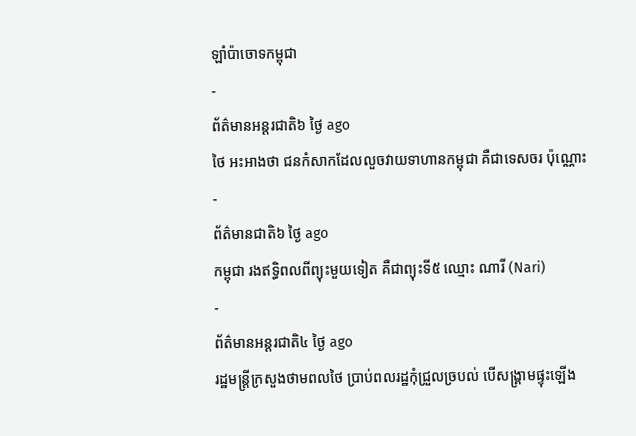ឡាំប៉ាចោទកម្ពុជា
-
ព័ត៌មានអន្ដរជាតិ៦ ថ្ងៃ ago
ថៃ អះអាងថា ជនកំសាកដែលលួចវាយទាហានកម្ពុជា គឺជាទេសចរ ប៉ុណ្ណោះ
-
ព័ត៌មានជាតិ៦ ថ្ងៃ ago
កម្ពុជា រងឥទ្ធិពលពីព្យុះមួយទៀត គឺជាព្យុះទី៥ ឈ្មោះ ណារី (Nari)
-
ព័ត៌មានអន្ដរជាតិ៤ ថ្ងៃ ago
រដ្ឋមន្ត្រីក្រសួងថាមពលថៃ ប្រាប់ពលរដ្ឋកុំជ្រួលច្របល់ បើសង្គ្រាមផ្ទុះឡើង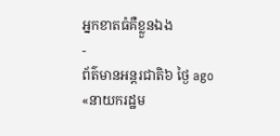អ្នកខាតធំគឺខ្លួនឯង
-
ព័ត៌មានអន្ដរជាតិ៦ ថ្ងៃ ago
«នាយករដ្ឋម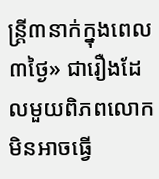ន្ត្រី៣នាក់ក្នុងពេល៣ថ្ងៃ» ជារឿងដែលមួយពិភពលោក មិនអាចធ្វើ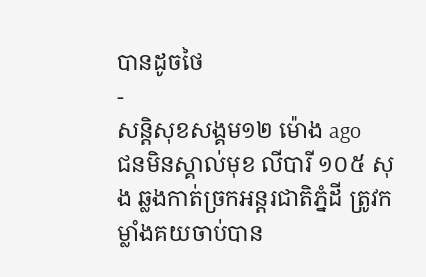បានដូចថៃ
-
សន្តិសុខសង្គម១២ ម៉ោង ago
ជនមិនស្គាល់មុខ លីបារី ១០៥ សុង ឆ្លងកាត់ច្រកអន្តរជាតិភ្នំដី ត្រូវកម្លាំងគយចាប់បាន